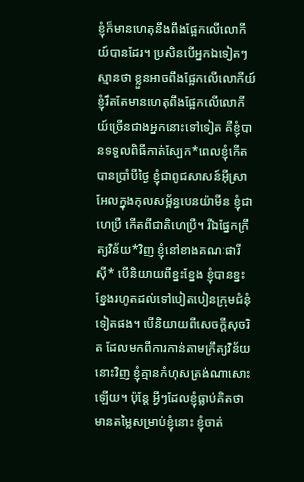ខ្ញុំក៏មានហេតុនឹងពឹងផ្អែកលើលោកីយ៍បានដែរ។ ប្រសិនបើអ្នកឯទៀតៗស្មានថា ខ្លួនអាចពឹងផ្អែកលើលោកីយ៍ ខ្ញុំរឹតតែមានហេតុពឹងផ្អែកលើលោកីយ៍ច្រើនជាងអ្នកនោះទៅទៀត គឺខ្ញុំបានទទួលពិធីកាត់ស្បែក*ពេលខ្ញុំកើតបានប្រាំបីថ្ងៃ ខ្ញុំជាពូជសាសន៍អ៊ីស្រាអែលក្នុងកុលសម្ព័ន្ធបេនយ៉ាមីន ខ្ញុំជាហេប្រឺ កើតពីជាតិហេប្រឺ។ រីឯផ្នែកក្រឹត្យវិន័យ*វិញ ខ្ញុំនៅខាងគណៈផារីស៊ី* បើនិយាយពីខ្នះខ្នែង ខ្ញុំបានខ្នះខ្នែងរហូតដល់ទៅបៀតបៀនក្រុមជំនុំទៀតផង។ បើនិយាយពីសេចក្ដីសុចរិត ដែលមកពីការកាន់តាមក្រឹត្យវិន័យនោះវិញ ខ្ញុំគ្មានកំហុសត្រង់ណាសោះឡើយ។ ប៉ុន្តែ អ្វីៗដែលខ្ញុំធ្លាប់គិតថាមានតម្លៃសម្រាប់ខ្ញុំនោះ ខ្ញុំចាត់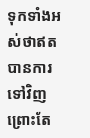ទុកទាំងអស់ថាឥតបានការទៅវិញ ព្រោះតែ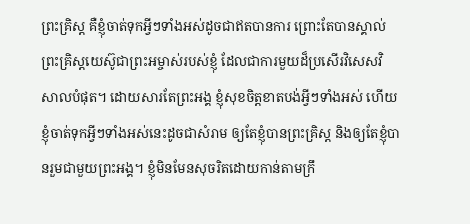ព្រះគ្រិស្ត គឺខ្ញុំចាត់ទុកអ្វីៗទាំងអស់ដូចជាឥតបានការ ព្រោះតែបានស្គាល់ព្រះគ្រិស្តយេស៊ូជាព្រះអម្ចាស់របស់ខ្ញុំ ដែលជាការមួយដ៏ប្រសើរវិសេសវិសាលបំផុត។ ដោយសារតែព្រះអង្គ ខ្ញុំសុខចិត្តខាតបង់អ្វីៗទាំងអស់ ហើយខ្ញុំចាត់ទុកអ្វីៗទាំងអស់នេះដូចជាសំរាម ឲ្យតែខ្ញុំបានព្រះគ្រិស្ត និងឲ្យតែខ្ញុំបានរួមជាមួយព្រះអង្គ។ ខ្ញុំមិនមែនសុចរិតដោយកាន់តាមក្រឹ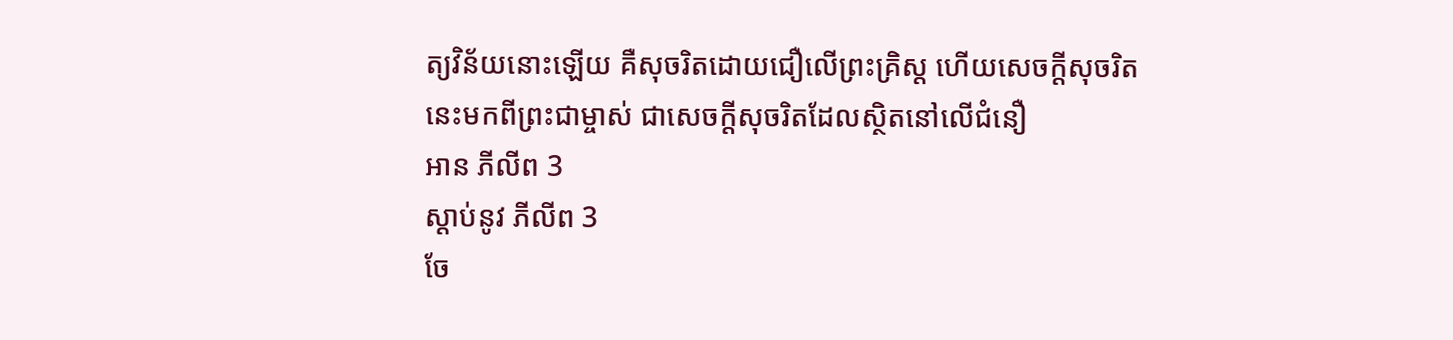ត្យវិន័យនោះឡើយ គឺសុចរិតដោយជឿលើព្រះគ្រិស្ត ហើយសេចក្ដីសុចរិតនេះមកពីព្រះជាម្ចាស់ ជាសេចក្ដីសុចរិតដែលស្ថិតនៅលើជំនឿ
អាន ភីលីព 3
ស្ដាប់នូវ ភីលីព 3
ចែ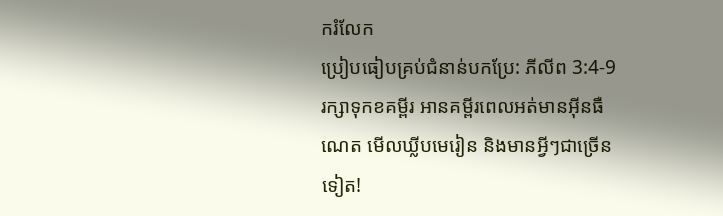ករំលែក
ប្រៀបធៀបគ្រប់ជំនាន់បកប្រែ: ភីលីព 3:4-9
រក្សាទុកខគម្ពីរ អានគម្ពីរពេលអត់មានអ៊ីនធឺណេត មើលឃ្លីបមេរៀន និងមានអ្វីៗជាច្រើនទៀត!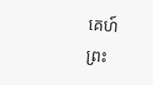គេហ៍
ព្រះ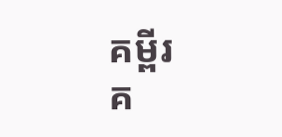គម្ពីរ
គ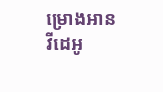ម្រោងអាន
វីដេអូ